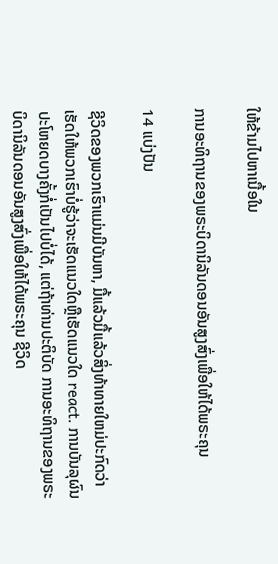ໃຫ້ຂ້າມໄປຫາເນື້ອໃນ

ການອະທິຖານຂອງພຣະບິດານິລັນດອນອັນສູງສົ່ງເພື່ອໃຫ້ໄດ້ພຣະຄຸນ

14 ແບ່ງປັນ

ຊີວິດຂອງພວກເຮົາແມ່ນມີບັນຫາ, ມື້ແລ້ວມື້ແລ້ວສິ່ງທ້າທາຍໃຫມ່ປະກົດວ່າເຮັດໃຫ້ພວກເຮົາບໍ່ຮູ້ວ່າຈະເຮັດແນວໃດຫຼືເຮັດແນວໃດ react. ການບັນລຸຜົນປະໂຫຍດບາງຄັ້ງກໍ່ເປັນໄປບໍ່ໄດ້, ແຕ່ຖ້າທ່ານປະຕິບັດ ການອະທິຖານຂອງພຣະບິດານິລັນດອນອັນສູງສົ່ງເພື່ອໃຫ້ໄດ້ພຣະຄຸນ ຊີວິດ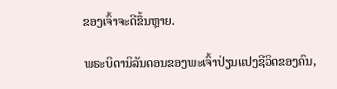ຂອງເຈົ້າຈະດີຂຶ້ນຫຼາຍ.

ພຣະບິດານິລັນດອນຂອງພະເຈົ້າປ່ຽນແປງຊີວິດຂອງຄົນ,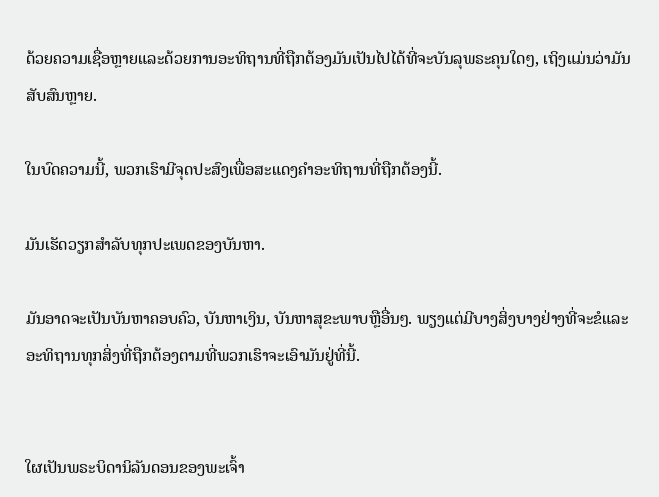ດ້ວຍຄວາມເຊື່ອຫຼາຍແລະດ້ວຍການອະທິຖານທີ່ຖືກຕ້ອງມັນເປັນໄປໄດ້ທີ່ຈະບັນລຸພຣະຄຸນໃດໆ, ເຖິງແມ່ນວ່າມັນສັບສົນຫຼາຍ.

ໃນບົດຄວາມນີ້, ພວກເຮົາມີຈຸດປະສົງເພື່ອສະແດງຄໍາອະທິຖານທີ່ຖືກຕ້ອງນີ້.

ມັນເຮັດວຽກສໍາລັບທຸກປະເພດຂອງບັນຫາ.

ມັນອາດຈະເປັນບັນຫາຄອບຄົວ, ບັນຫາເງິນ, ບັນຫາສຸຂະພາບຫຼືອື່ນໆ. ພຽງແຕ່ມີບາງສິ່ງບາງຢ່າງທີ່ຈະຂໍແລະອະທິຖານທຸກສິ່ງທີ່ຖືກຕ້ອງຕາມທີ່ພວກເຮົາຈະເອົາມັນຢູ່ທີ່ນີ້.


ໃຜເປັນພຣະບິດານິລັນດອນຂອງພະເຈົ້າ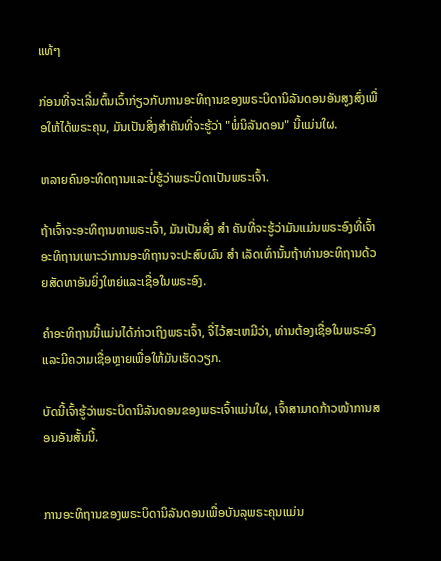ແທ້ໆ

ກ່ອນທີ່ຈະເລີ່ມຕົ້ນເວົ້າກ່ຽວກັບການອະທິຖານຂອງພຣະບິດານິລັນດອນອັນສູງສົ່ງເພື່ອໃຫ້ໄດ້ພຣະຄຸນ, ມັນເປັນສິ່ງສໍາຄັນທີ່ຈະຮູ້ວ່າ "ພໍ່ນິລັນດອນ" ນີ້ແມ່ນໃຜ.

ຫລາຍຄົນອະທິດຖານແລະບໍ່ຮູ້ວ່າພຣະບິດາເປັນພຣະເຈົ້າ.

ຖ້າເຈົ້າຈະອະທິຖານຫາພຣະເຈົ້າ, ມັນເປັນສິ່ງ ສຳ ຄັນທີ່ຈະຮູ້ວ່າມັນແມ່ນພຣະອົງທີ່ເຈົ້າອະທິຖານເພາະວ່າການອະທິຖານຈະປະສົບຜົນ ສຳ ເລັດເທົ່ານັ້ນຖ້າທ່ານອະທິຖານດ້ວຍສັດທາອັນຍິ່ງໃຫຍ່ແລະເຊື່ອໃນພຣະອົງ.

ຄໍາອະທິຖານນີ້ແມ່ນໄດ້ກ່າວເຖິງພຣະເຈົ້າ, ຈື່ໄວ້ສະເຫມີວ່າ, ທ່ານຕ້ອງເຊື່ອໃນພຣະອົງແລະມີຄວາມເຊື່ອຫຼາຍເພື່ອໃຫ້ມັນເຮັດວຽກ.

ບັດນີ້ເຈົ້າຮູ້ວ່າພຣະບິດານິລັນດອນຂອງພຣະເຈົ້າແມ່ນໃຜ, ເຈົ້າສາມາດກ້າວໜ້າການສອນອັນສັ້ນນີ້.


ການອະທິຖານຂອງພຣະບິດານິລັນດອນເພື່ອບັນລຸພຣະຄຸນແມ່ນ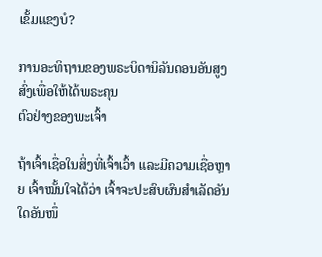ເຂັ້ມແຂງບໍ?

ການອະທິຖານຂອງພຣະບິດານິລັນດອນອັນສູງສົ່ງເພື່ອໃຫ້ໄດ້ພຣະຄຸນ
ຕົວຢ່າງຂອງພະເຈົ້າ

ຖ້າເຈົ້າເຊື່ອໃນສິ່ງທີ່ເຈົ້າເວົ້າ ແລະມີຄວາມເຊື່ອຫຼາຍ ເຈົ້າໝັ້ນໃຈໄດ້ວ່າ ເຈົ້າຈະປະສົບຜົນສຳເລັດອັນໃດອັນໜຶ່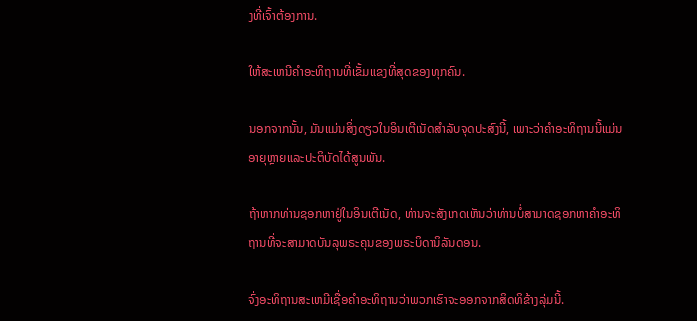ງທີ່ເຈົ້າຕ້ອງການ.

ໃຫ້ສະເຫນີຄໍາອະທິຖານທີ່ເຂັ້ມແຂງທີ່ສຸດຂອງທຸກຄົນ.

ນອກຈາກນັ້ນ, ມັນແມ່ນສິ່ງດຽວໃນອິນເຕີເນັດສໍາລັບຈຸດປະສົງນີ້, ເພາະວ່າຄໍາອະທິຖານນີ້ແມ່ນອາຍຸຫຼາຍແລະປະຕິບັດໄດ້ສູນພັນ.

ຖ້າຫາກທ່ານຊອກຫາຢູ່ໃນອິນເຕີເນັດ, ທ່ານຈະສັງເກດເຫັນວ່າທ່ານບໍ່ສາມາດຊອກຫາຄໍາອະທິຖານທີ່ຈະສາມາດບັນລຸພຣະຄຸນຂອງພຣະບິດານິລັນດອນ.

ຈົ່ງອະທິຖານສະເຫມີເຊື່ອຄໍາອະທິຖານວ່າພວກເຮົາຈະອອກຈາກສິດທິຂ້າງລຸ່ມນີ້.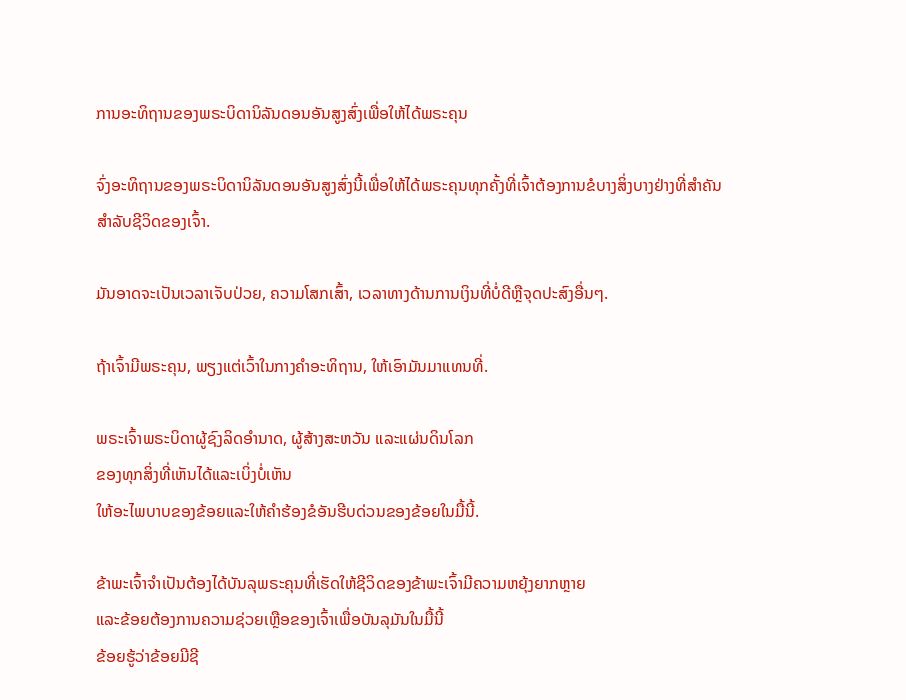ການອະທິຖານຂອງພຣະບິດານິລັນດອນອັນສູງສົ່ງເພື່ອໃຫ້ໄດ້ພຣະຄຸນ

ຈົ່ງອະທິຖານຂອງພຣະບິດານິລັນດອນອັນສູງສົ່ງນີ້ເພື່ອໃຫ້ໄດ້ພຣະຄຸນທຸກຄັ້ງທີ່ເຈົ້າຕ້ອງການຂໍບາງສິ່ງບາງຢ່າງທີ່ສໍາຄັນສໍາລັບຊີວິດຂອງເຈົ້າ.

ມັນອາດຈະເປັນເວລາເຈັບປ່ວຍ, ຄວາມໂສກເສົ້າ, ເວລາທາງດ້ານການເງິນທີ່ບໍ່ດີຫຼືຈຸດປະສົງອື່ນໆ.

ຖ້າເຈົ້າມີພຣະຄຸນ, ພຽງແຕ່ເວົ້າໃນກາງຄໍາອະທິຖານ, ໃຫ້ເອົາມັນມາແທນທີ່.

ພຣະເຈົ້າພຣະບິດາຜູ້ຊົງລິດອຳນາດ, ຜູ້ສ້າງສະຫວັນ ແລະແຜ່ນດິນໂລກ
ຂອງທຸກສິ່ງທີ່ເຫັນໄດ້ແລະເບິ່ງບໍ່ເຫັນ
ໃຫ້ອະໄພບາບຂອງຂ້ອຍແລະໃຫ້ຄໍາຮ້ອງຂໍອັນຮີບດ່ວນຂອງຂ້ອຍໃນມື້ນີ້.

ຂ້າພະເຈົ້າຈໍາເປັນຕ້ອງໄດ້ບັນລຸພຣະຄຸນທີ່ເຮັດໃຫ້ຊີວິດຂອງຂ້າພະເຈົ້າມີຄວາມຫຍຸ້ງຍາກຫຼາຍ
ແລະຂ້ອຍຕ້ອງການຄວາມຊ່ວຍເຫຼືອຂອງເຈົ້າເພື່ອບັນລຸມັນໃນມື້ນີ້
ຂ້ອຍຮູ້ວ່າຂ້ອຍມີຊີ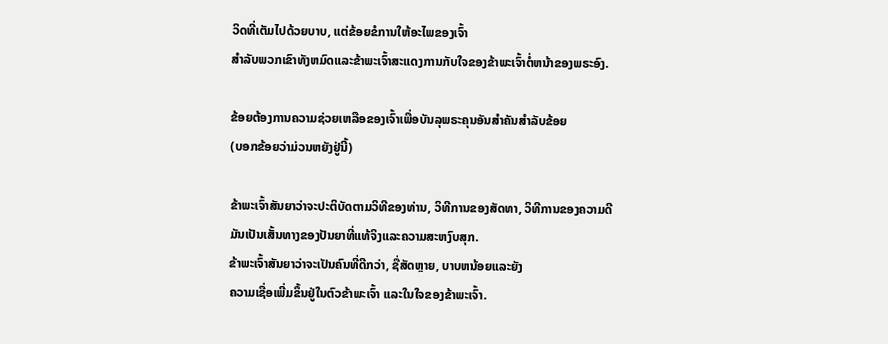ວິດທີ່ເຕັມໄປດ້ວຍບາບ, ແຕ່ຂ້ອຍຂໍການໃຫ້ອະໄພຂອງເຈົ້າ
ສໍາລັບພວກເຂົາທັງຫມົດແລະຂ້າພະເຈົ້າສະແດງການກັບໃຈຂອງຂ້າພະເຈົ້າຕໍ່ຫນ້າຂອງພຣະອົງ.

ຂ້ອຍຕ້ອງການຄວາມຊ່ວຍເຫລືອຂອງເຈົ້າເພື່ອບັນລຸພຣະຄຸນອັນສໍາຄັນສໍາລັບຂ້ອຍ
(ບອກຂ້ອຍວ່າມ່ວນຫຍັງຢູ່ນີ້)

ຂ້າພະເຈົ້າສັນຍາວ່າຈະປະຕິບັດຕາມວິທີຂອງທ່ານ, ວິທີການຂອງສັດທາ, ວິທີການຂອງຄວາມດີ
ມັນເປັນເສັ້ນທາງຂອງປັນຍາທີ່ແທ້ຈິງແລະຄວາມສະຫງົບສຸກ.
ຂ້າພະເຈົ້າສັນຍາວ່າຈະເປັນຄົນທີ່ດີກວ່າ, ຊື່ສັດຫຼາຍ, ບາບຫນ້ອຍແລະຍັງ
ຄວາມເຊື່ອເພີ່ມຂຶ້ນຢູ່ໃນຕົວຂ້າພະເຈົ້າ ແລະໃນໃຈຂອງຂ້າພະເຈົ້າ.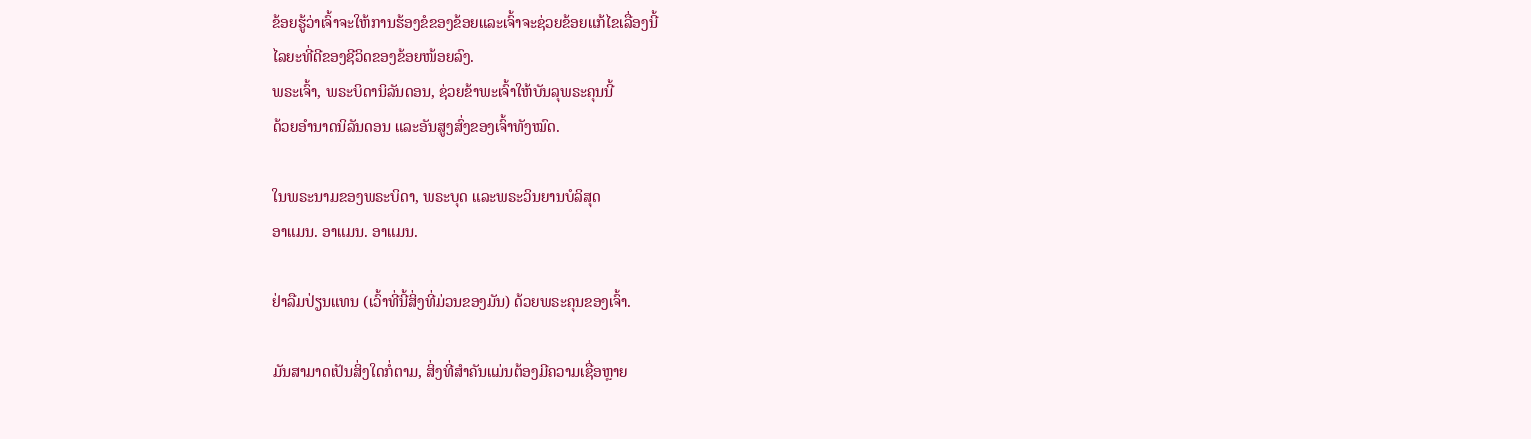ຂ້ອຍຮູ້ວ່າເຈົ້າຈະໃຫ້ການຮ້ອງຂໍຂອງຂ້ອຍແລະເຈົ້າຈະຊ່ວຍຂ້ອຍແກ້ໄຂເລື່ອງນີ້
ໄລຍະທີ່ດີຂອງຊີວິດຂອງຂ້ອຍໜ້ອຍລົງ.
ພຣະເຈົ້າ, ພຣະບິດານິລັນດອນ, ຊ່ວຍຂ້າພະເຈົ້າໃຫ້ບັນລຸພຣະຄຸນນີ້
ດ້ວຍອຳນາດນິລັນດອນ ແລະອັນສູງສົ່ງຂອງເຈົ້າທັງໝົດ.

ໃນພຣະນາມຂອງພຣະບິດາ, ພຣະບຸດ ແລະພຣະວິນຍານບໍລິສຸດ
ອາແມນ. ອາແມນ. ອາແມນ.

ຢ່າລືມປ່ຽນແທນ (ເວົ້າທີ່ນີ້ສິ່ງທີ່ມ່ວນຂອງມັນ) ດ້ວຍພຣະຄຸນຂອງເຈົ້າ.

ມັນສາມາດເປັນສິ່ງໃດກໍ່ຕາມ, ສິ່ງທີ່ສໍາຄັນແມ່ນຕ້ອງມີຄວາມເຊື່ອຫຼາຍ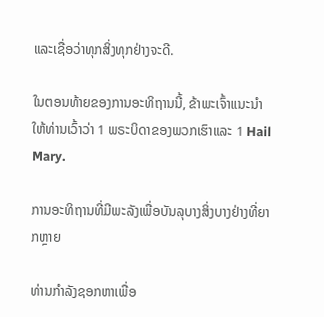ແລະເຊື່ອວ່າທຸກສິ່ງທຸກຢ່າງຈະດີ.

ໃນຕອນທ້າຍຂອງການອະທິຖານນີ້, ຂ້າພະເຈົ້າແນະນໍາໃຫ້ທ່ານເວົ້າວ່າ 1 ພຣະບິດາຂອງພວກເຮົາແລະ 1 Hail Mary.

ການອະທິຖານທີ່ມີພະລັງເພື່ອບັນລຸບາງສິ່ງບາງຢ່າງທີ່ຍາກຫຼາຍ

ທ່ານກໍາລັງຊອກຫາເພື່ອ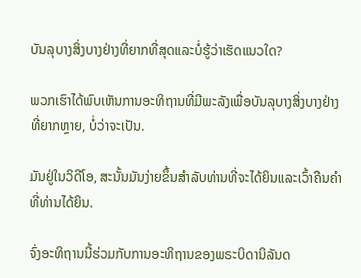ບັນລຸບາງສິ່ງບາງຢ່າງທີ່ຍາກທີ່ສຸດແລະບໍ່ຮູ້ວ່າເຮັດແນວໃດ?

ພວກເຮົາໄດ້ພົບເຫັນການອະທິຖານທີ່ມີພະລັງເພື່ອບັນລຸບາງສິ່ງບາງຢ່າງທີ່ຍາກຫຼາຍ, ບໍ່ວ່າຈະເປັນ.

ມັນຢູ່ໃນວິດີໂອ, ສະນັ້ນມັນງ່າຍຂຶ້ນສໍາລັບທ່ານທີ່ຈະໄດ້ຍິນແລະເວົ້າຄືນຄໍາທີ່ທ່ານໄດ້ຍິນ.

ຈົ່ງອະທິຖານນີ້ຮ່ວມກັບການອະທິຖານຂອງພຣະບິດານິລັນດ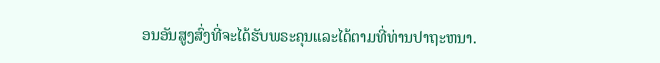ອນອັນສູງສົ່ງທີ່ຈະໄດ້ຮັບພຣະຄຸນແລະໄດ້ຕາມທີ່ທ່ານປາຖະຫນາ.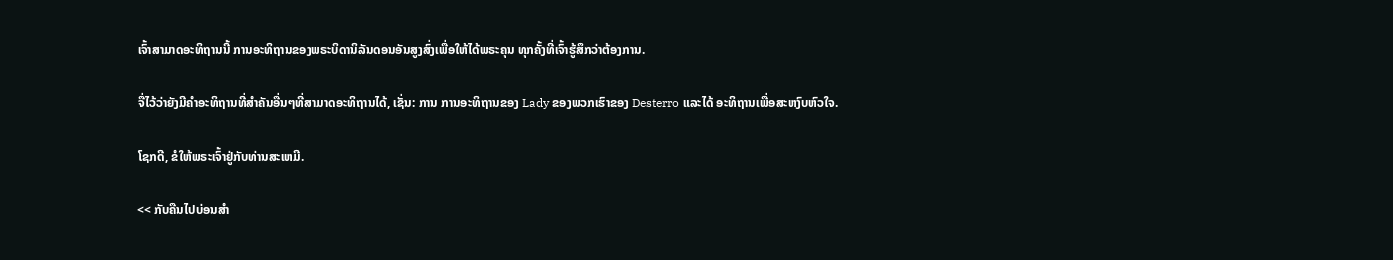ເຈົ້າສາມາດອະທິຖານນີ້ ການອະທິຖານຂອງພຣະບິດານິລັນດອນອັນສູງສົ່ງເພື່ອໃຫ້ໄດ້ພຣະຄຸນ ທຸກຄັ້ງທີ່ເຈົ້າຮູ້ສຶກວ່າຕ້ອງການ.

ຈື່ໄວ້ວ່າຍັງມີຄໍາອະທິຖານທີ່ສໍາຄັນອື່ນໆທີ່ສາມາດອະທິຖານໄດ້, ເຊັ່ນ: ການ ການອະທິຖານຂອງ Lady ຂອງພວກເຮົາຂອງ Desterro ແລະໄດ້ ອະທິຖານເພື່ອສະຫງົບຫົວໃຈ.

ໂຊກດີ, ຂໍໃຫ້ພຣະເຈົ້າຢູ່ກັບທ່ານສະເຫມີ.

<< ກັບຄືນໄປບ່ອນສໍາ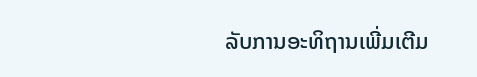ລັບການອະທິຖານເພີ່ມເຕີມ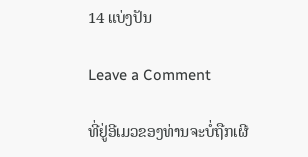14 ແບ່ງປັນ

Leave a Comment

ທີ່ຢູ່ອີເມວຂອງທ່ານຈະບໍ່ຖືກເຜີ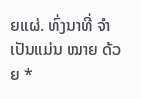ຍແຜ່. ທົ່ງນາທີ່ ຈຳ ເປັນແມ່ນ ໝາຍ ດ້ວຍ *